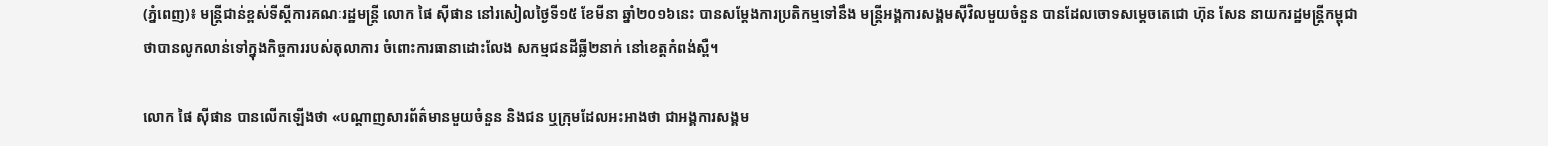(ភ្នំពេញ)៖ មន្រ្តីជាន់ខ្ពស់ទីស្តីការគណៈរដ្ឋមន្រ្តី លោក ផៃ ស៊ីផាន នៅរសៀលថ្ងៃទី១៥ ខែមីនា ឆ្នាំ២០១៦នេះ បានសម្តែងការប្រតិកម្មទៅនឹង មន្រ្តីអង្គការសង្គមស៊ីវិលមួយចំនួន បានដែលចោទសម្តេចតេជោ ហ៊ុន សែន នាយករដ្ឋមន្រ្តីកម្ពុជា ថាបានលូកលាន់ទៅក្នុងកិច្ចការរបស់តុលាការ ចំពោះការធានាដោះលែង សកម្មជនដីធ្លី២នាក់ នៅខេត្តកំពង់ស្ពឺ។

លោក ផៃ ស៊ីផាន បានលើកឡើងថា «បណ្តាញសារព័ត៌មានមួយចំនួន និងជន ឬក្រុមដែលអះអាងថា ជាអង្គការសង្គម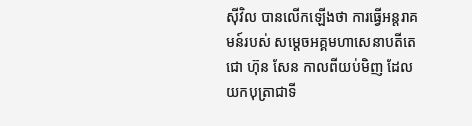ស៊ីវិល បានលើកឡើងថា ការធ្វើអន្តរាគមន៍របស់ សម្តេចអគ្គមហាសេនាបតីតេជោ ហ៊ុន សែន កាលពីយប់មិញ ដែលយកបុត្រាជាទី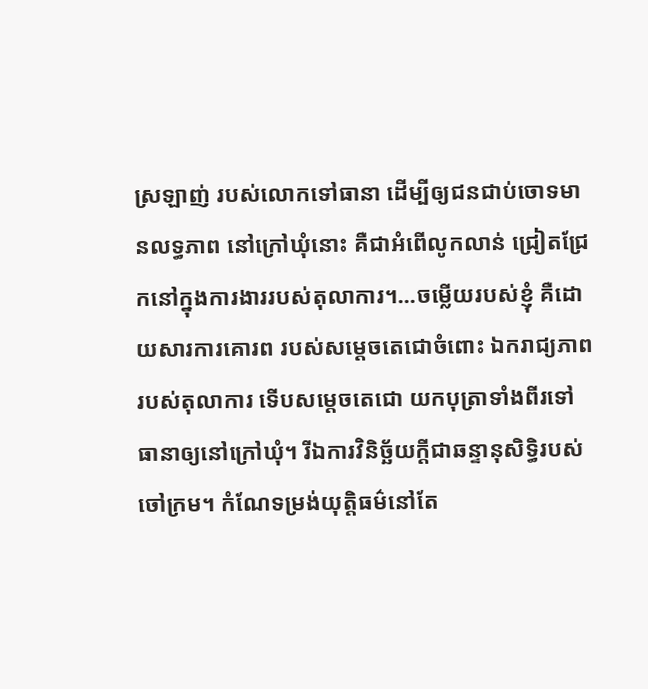ស្រឡាញ់ របស់លោកទៅធានា ដើម្បីឲ្យជនជាប់ចោទមានលទ្ធភាព នៅក្រៅឃុំនោះ គឺជាអំពើលូកលាន់ ជ្រៀតជ្រែកនៅក្នុងការងាររបស់តុលាការ។...ចម្លើយរបស់ខ្ញុំ គឺដោយសារការគោរព របស់សម្តេចតេជោចំពោះ ឯករាជ្យភាពរបស់តុលាការ ទើបសម្តេចតេជោ យកបុត្រាទាំងពីរទៅធានាឲ្យនៅក្រៅឃុំ។ រីឯការវិនិច្ឆ័យក្តីជាឆន្ទានុសិទ្ធិរបស់ចៅក្រម។ កំណែទម្រង់យុត្តិធម៌នៅតែ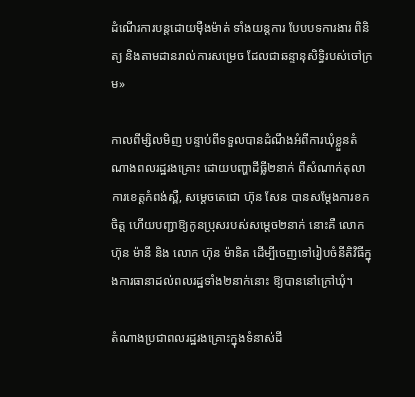ដំណើរការបន្តដោយម៉ឺងម៉ាត់ ទាំងយន្តការ បែបបទការងារ ពិនិត្យ និងតាមដានរាល់ការសម្រេច ដែលជាឆន្ទានុសិទ្ធិរបស់ចៅក្រម»

កាលពីម្សិលមិញ បន្ទាប់ពីទទួលបានដំណឹងអំពីការឃុំខ្លួនតំណាងពលរដ្ឋរងគ្រោះ ដោយបញ្ហាដីធ្លី២នាក់ ពីសំណាក់តុលាការខេត្តកំពង់ស្ពឺ, សម្តេចតេជោ ហ៊ុន សែន បានសម្តែងការខកចិត្ត ហើយបញ្ជាឱ្យកូនប្រុសរបស់សម្តេច២នាក់ នោះគឺ លោក ហ៊ុន ម៉ានី និង លោក ហ៊ុន ម៉ានិត ដើម្បីចេញទៅរៀបចំនីតិវិធីក្នុងការធានាដល់ពលរដ្ឋទាំង២នាក់នោះ ឱ្យបាននៅក្រៅឃុំ។

តំណាងប្រជាពលរដ្ឋរងគ្រោះក្នុងទំនាស់ដី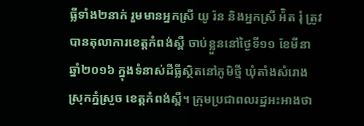ធ្លីទាំង២នាក់ រួមមានអ្នកស្រី យូ រ៉ន និងអ្នកស្រី អ៉ិត រុំ ត្រូវបានតុលាការខេត្តកំពង់ស្ពឺ ចាប់ខ្លួននៅថ្ងៃទី១១ ខែមីនា ឆ្នាំ២០១៦ ក្នុងទំនាស់ដីធ្លីស្ថិតនៅភូមិថ្មី ឃុំតាំងសំរោង ស្រុកភ្នំស្រួច ខេត្តកំពង់ស្ពឺ។ ក្រុមប្រជាពលរដ្ឋអះអាងថា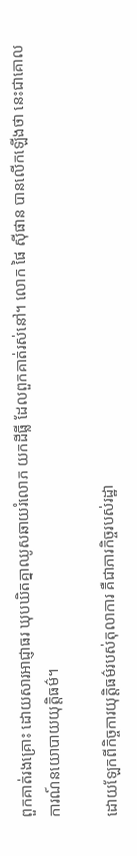ពួកគាត់រងគ្រោះ ដោយសារអាជ្ញាធរ ឃុបឃិតគ្នាឈូសឆាយរំលោភ យកដីធ្លី ដែលពួកគាត់រស់នៅ។ លោក ផៃ ស៊ីផាន បានលើកឡើងថា នេះជាគោលការណ៍នយោបាយយុត្តិធម៌។

ដោយឡែកពីកិច្ចការយុត្តិធម៌របស់តុលាការ គឺជាភារកិច្ចរបស់រដ្ឋា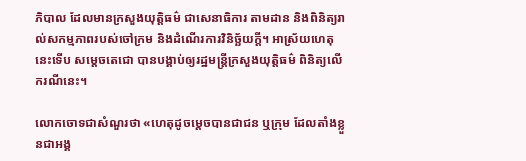ភិបាល ដែលមានក្រសួងយុត្តិធម៌ ជាសេនាធិការ តាមដាន និងពិនិត្យរាល់សកម្មភាពរបស់ចៅក្រម និងដំណើរការវិនិច្ឆ័យក្តី។ អាស្រ័យហេតុនេះទើប សម្តេចតេជោ បានបង្គាប់ឲ្យរដ្ឋមន្ត្រីក្រសួងយុត្តិធម៌ ពិនិត្យលើករណីនេះ។

លោកចោទជាសំណួរថា «ហេតុដូចម្តេចបានជាជន ឬក្រុម ដែលតាំងខ្លួនជាអង្គ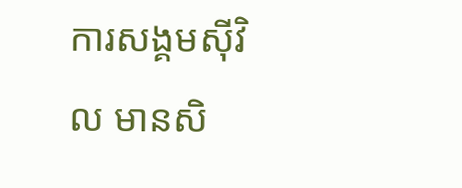ការសង្គមស៊ីវិល មានសិ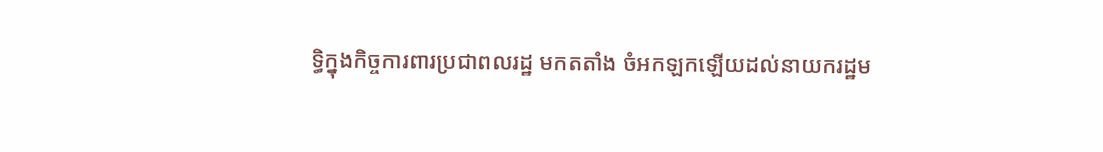ទ្ធិក្នុងកិច្ចការពារប្រជាពលរដ្ឋ មកតតាំង ចំអកឡកឡើយដល់នាយករដ្ឋម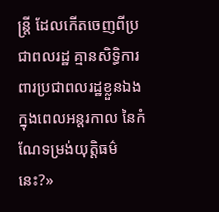ន្ត្រី ដែលកើតចេញពីប្រជាពលរដ្ឋ គ្មានសិទ្ធិការពារប្រជាពលរដ្ឋខ្លួនឯង ក្នុងពេលអន្តរកាល នៃកំណែទម្រង់យុត្តិធម៌នេះ?»